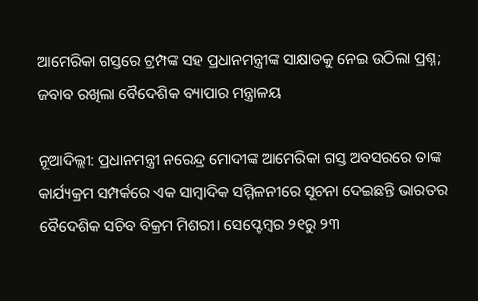ଆମେରିକା ଗସ୍ତରେ ଟ୍ରମ୍ପଙ୍କ ସହ ପ୍ରଧାନମନ୍ତ୍ରୀଙ୍କ ସାକ୍ଷାତକୁ ନେଇ ଉଠିଲା ପ୍ରଶ୍ନ; ଜବାବ ରଖିଲା ବୈଦେଶିକ ବ୍ୟାପାର ମନ୍ତ୍ରାଳୟ

ନୂଆଦିଲ୍ଲୀ: ପ୍ରଧାନମନ୍ତ୍ରୀ ନରେନ୍ଦ୍ର ମୋଦୀଙ୍କ ଆମେରିକା ଗସ୍ତ ଅବସରରେ ତାଙ୍କ କାର୍ଯ୍ୟକ୍ରମ ସମ୍ପର୍କରେ ଏକ ସାମ୍ବାଦିକ ସମ୍ମିଳନୀରେ ସୂଚନା ଦେଇଛନ୍ତି ଭାରତର ବୈଦେଶିକ ସଚିବ ବିକ୍ରମ ମିଶରୀ। ସେପ୍ଟେମ୍ବର ୨୧ରୁ ୨୩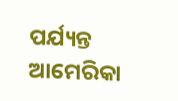ପର୍ଯ୍ୟନ୍ତ ଆମେରିକା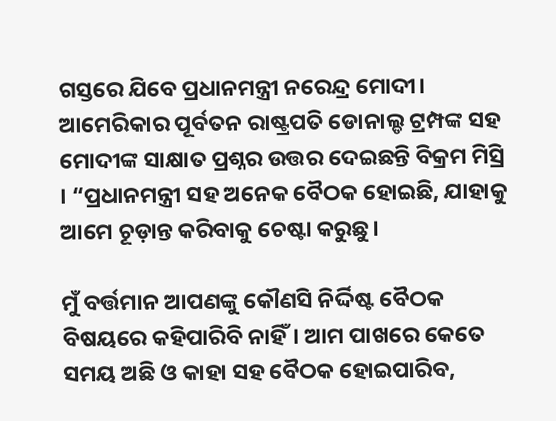ଗସ୍ତରେ ଯିବେ ପ୍ରଧାନମନ୍ତ୍ରୀ ନରେନ୍ଦ୍ର ମୋଦୀ। ଆମେରିକାର ପୂର୍ବତନ ରାଷ୍ଟ୍ରପତି ଡୋନାଲ୍ଡ ଟ୍ରମ୍ପଙ୍କ ସହ ମୋଦୀଙ୍କ ସାକ୍ଷାତ ପ୍ରଶ୍ନର ଉତ୍ତର ଦେଇଛନ୍ତି ବିକ୍ରମ ମିସ୍ରି । “ପ୍ରଧାନମନ୍ତ୍ରୀ ସହ ଅନେକ ବୈଠକ ହୋଇଛି, ଯାହାକୁ ଆମେ ଚୂଡ଼ାନ୍ତ କରିବାକୁ ଚେଷ୍ଟା କରୁଛୁ।

ମୁଁ ବର୍ତ୍ତମାନ ଆପଣଙ୍କୁ କୌଣସି ନିର୍ଦ୍ଦିଷ୍ଟ ବୈଠକ ବିଷୟରେ କହିପାରିବି ନାହିଁ। ଆମ ପାଖରେ କେତେ ସମୟ ଅଛି ଓ କାହା ସହ ବୈଠକ ହୋଇପାରିବ,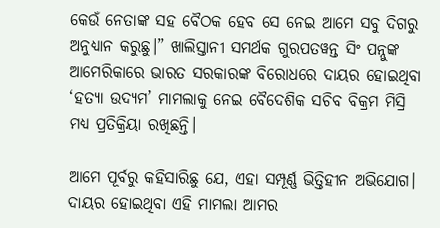କେଉଁ ନେତାଙ୍କ ସହ ବୈଠକ ହେବ ସେ ନେଇ ଆମେ ସବୁ ଦିଗରୁ ଅନୁଧ୍ୟାନ କରୁଛୁ।” ଖାଲିସ୍ତାନୀ ସମର୍ଥକ ଗୁରପତୱନ୍ତ ସିଂ ପନ୍ନୁଙ୍କ ଆମେରିକାରେ ଭାରତ ସରକାରଙ୍କ ବିରୋଧରେ ଦାୟର ହୋଇଥିବା ‘ହତ୍ୟା ଉଦ୍ୟମ’ ମାମଲାକୁ ନେଇ ବୈଦେଶିକ ସଚିବ ବିକ୍ରମ ମିସ୍ରି ମଧ୍ୟ ପ୍ରତିକ୍ରିୟା ରଖିଛନ୍ତି।

ଆମେ ପୂର୍ବରୁ କହିସାରିଛୁ ଯେ, ଏହା ସମ୍ପୂର୍ଣ୍ଣ ଭିତ୍ତିହୀନ ଅଭିଯୋଗ। ଦାୟର ହୋଇଥିବା ଏହି ମାମଲା ଆମର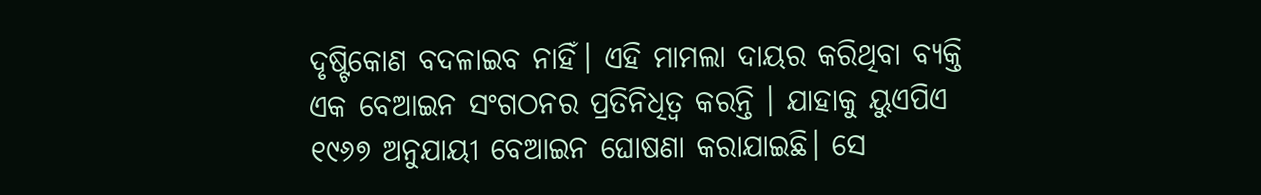ଦୃଷ୍ଟିକୋଣ ବଦଳାଇବ ନାହିଁ। ଏହି ମାମଲା ଦାୟର କରିଥିବା ବ୍ୟକ୍ତି ଏକ ବେଆଇନ ସଂଗଠନର ପ୍ରତିନିଧିତ୍ୱ କରନ୍ତି । ଯାହାକୁ ୟୁଏପିଏ ୧୯୬୭ ଅନୁଯାୟୀ ବେଆଇନ ଘୋଷଣା କରାଯାଇଛି। ସେ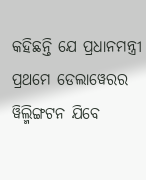କହିଛନ୍ତି ଯେ ପ୍ରଧାନମନ୍ତ୍ରୀ ପ୍ରଥମେ ଡେଲାୱେରର ୱିଲ୍ମିଙ୍ଗଟନ ଯିବେ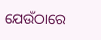ଯେଉଁଠାରେ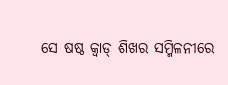ସେ ଷଷ୍ଠ କ୍ୱାଡ୍ ଶିଖର ସମ୍ମିଳନୀରେ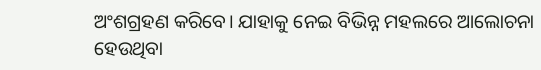ଅଂଶଗ୍ରହଣ କରିବେ। ଯାହାକୁ ନେଇ ବିଭିନ୍ନ ମହଲରେ ଆଲୋଚନା ହେଉଥିବା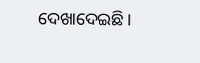ଦେଖାଦେଇଛି।